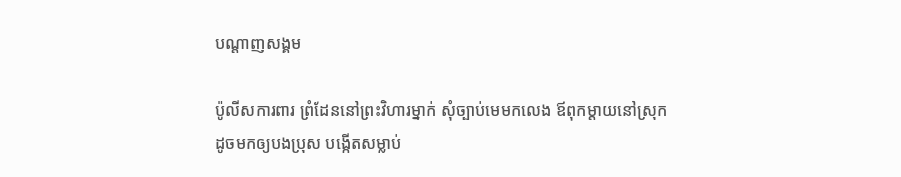បណ្តាញសង្គម

ប៉ូលីសការពារ ព្រំដែននៅព្រះវិហារម្នាក់ សុំច្បាប់មេមកលេង ឪពុកម្តាយនៅស្រុក ដូចមកឲ្យបងប្រុស បង្កើតសម្លាប់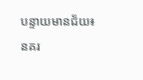បន្ទាយមានជ័យ៖ នគរ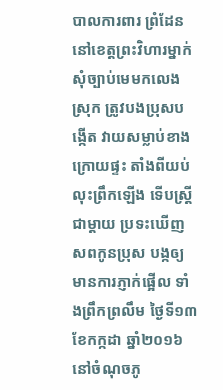បាលការពារ ព្រំដែននៅខេត្តព្រះវិហារម្នាក់ សុំច្បាប់មេមកលេងស្រុក ត្រូវបងប្រុសបង្កើត វាយសម្លាប់ខាងក្រោយផ្ទះ តាំងពីយប់ លុះព្រឹកឡើង ទើបស្រ្តីជាម្តាយ ប្រទះឃើញសពកូនប្រុស បង្កឲ្យមានការភ្ញាក់ផ្អើល ទាំងព្រឹកព្រលឹម ថ្ងៃទី១៣ ខែកក្កដា ឆ្នាំ២០១៦ នៅចំណុចភូ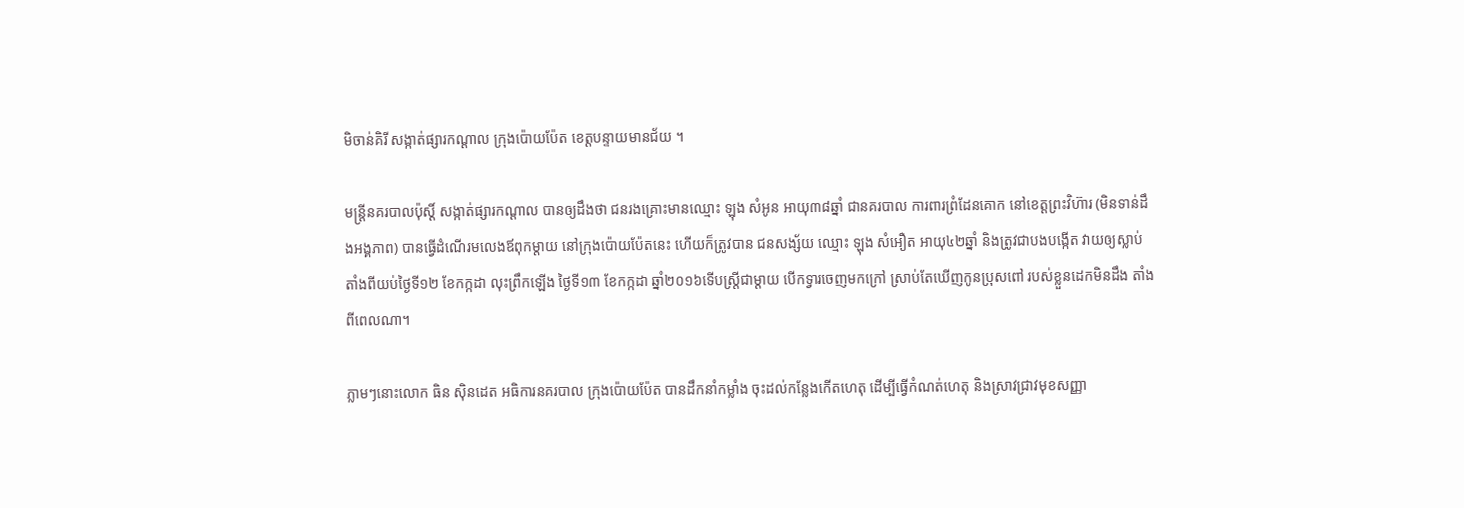មិចាន់គិរី សង្កាត់ផ្សារកណ្តាល ក្រុងប៉ោយប៉ែត ខេត្តបន្ទាយមានជ័យ ។

មន្ត្រីនគរបាលប៉ុស្តិ៍ សង្កាត់ផ្សារកណ្តាល បានឲ្យដឹងថា ជនរងគ្រោះមានឈ្មោះ ឡុង សំអូន អាយុ៣៨ឆ្នាំ ជានគរបាល ការពារព្រំដែនគោក នៅខេត្តព្រះវិហ៊ារ (មិនទាន់ដឹងអង្គភាព) បានធ្វើដំណើរមលេងឪពុកម្តាយ នៅក្រុងប៉ោយប៉ែតនេះ ហើយក៏ត្រូវបាន ជនសង្ស័យ ឈ្មោះ ឡុង សំអឿត អាយុ៤២ឆ្នាំ និងត្រូវជាបងបង្កើត វាយឲ្យស្លាប់ តាំងពីយប់ថ្ងៃទី១២ ខែកក្កដា លុះព្រឹកឡើង ថ្ងៃទី១៣ ខែកក្កដា ឆ្នាំ២០១៦ទើបស្រ្តីជាម្តាយ បើកទ្វារចេញមកក្រៅ ស្រាប់តែឃើញកូនប្រុសពៅ របស់ខ្លួនដេកមិនដឹង តាំងពីពេលណា។

ភ្លាមៗនោះលោក ធិន ស៊ិនដេត អធិការនគរបាល ក្រុងប៉ោយប៉ែត បានដឹកនាំកម្លាំង ចុះដល់កន្លែងកើតហេតុ ដើម្បីធ្វើកំណត់ហេតុ និងស្រាវជ្រាវមុខសញ្ញា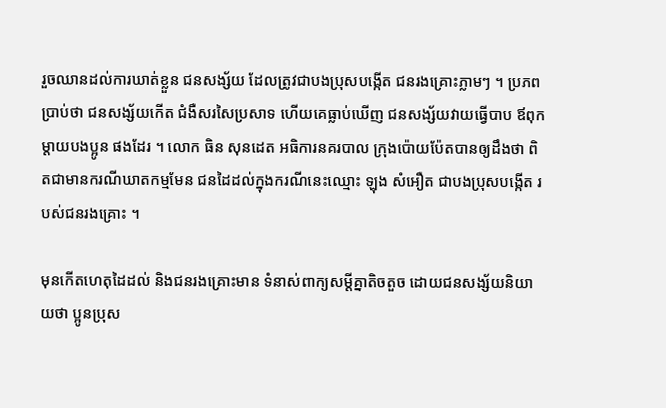រួចឈានដល់ការឃាត់ខ្លួន ជនសង្ស័យ ដែលត្រូវជាបងប្រុសបង្កើត ជនរងគ្រោះភ្លាមៗ ។ ប្រភពប្រាប់ថា ជនសង្ស័យកើត ជំងឺសរសៃប្រសាទ ហើយគេធ្លាប់ឃើញ ជនសង្ស័យវាយធ្វើបាប ឪពុកម្តាយបងប្អូន ផងដែរ ។ លោក ធិន សុនដេត អធិការនគរបាល ក្រុងប៉ោយប៉ែតបានឲ្យដឹងថា ពិតជាមានករណីឃាតកម្មមែន ជនដៃដល់ក្នុងករណីនេះឈ្មោះ ឡុង សំអឿត ជាបងប្រុសបង្កើត របស់ជនរងគ្រោះ ។

មុនកើតហេតុដៃដល់ និងជនរងគ្រោះមាន ទំនាស់ពាក្យសម្តីគ្នាតិចតួច ដោយជនសង្ស័យនិយាយថា ប្អូនប្រុស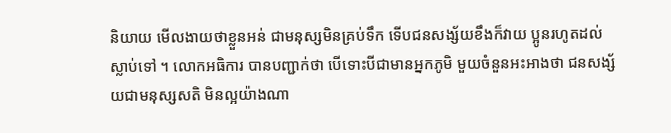និយាយ មើលងាយថាខ្លួនអន់ ជាមនុស្សមិនគ្រប់ទឹក ទើបជនសង្ស័យខឹងក៏វាយ ប្អូនរហូតដល់ស្លាប់ទៅ ។ លោកអធិការ បានបញ្ជាក់ថា បើទោះបីជាមានអ្នកភូមិ មួយចំនួនអះអាងថា ជនសង្ស័យជាមនុស្សសតិ មិនល្អយ៉ាងណា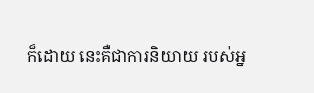ក៏ដោយ នេះគឺជាការនិយាយ របស់អ្ន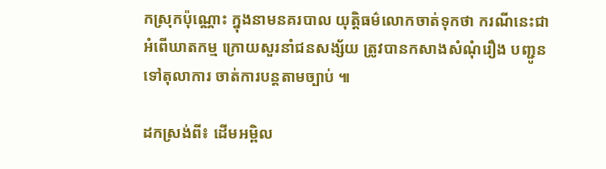កស្រុកប៉ុណ្ណោះ ក្នុងនាមនគរបាល យុត្តិធម៌លោកចាត់ទុកថា ករណីនេះជាអំពើឃាតកម្ម ក្រោយសួរនាំជនសង្ស័យ ត្រូវបានកសាងសំណុំរឿង បញ្ជូនទៅតុលាការ ចាត់ការបន្តតាមច្បាប់ ៕

ដកស្រង់ពី៖ ដើមអម្ពិល